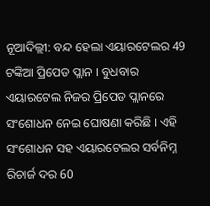ନୂଆଦିଲ୍ଲୀ: ବନ୍ଦ ହେଲା ଏୟାରଟେଲର 49 ଟଙ୍କିଆ ପ୍ରିପେଡ ପ୍ଲାନ । ବୁଧବାର ଏୟାରଟେଲ ନିଜର ପ୍ରିପେଡ ପ୍ଲାନରେ ସଂଶୋଧନ ନେଇ ଘୋଷଣା କରିଛି । ଏହି ସଂଶୋଧନ ସହ ଏୟାରଟେଲର ସର୍ବନିମ୍ନ ରିଚାର୍ଜ ଦର 60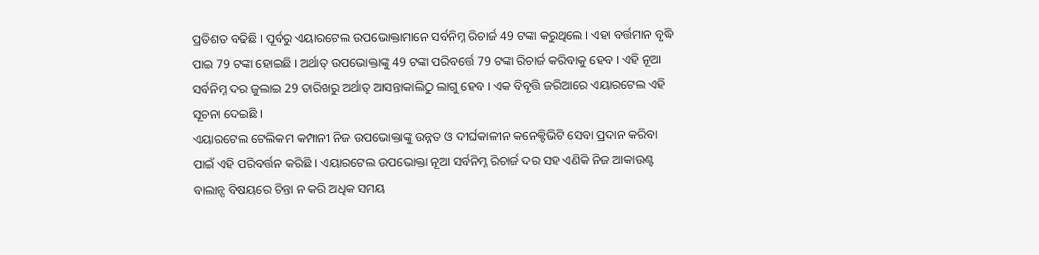ପ୍ରତିଶତ ବଢିଛି । ପୂର୍ବରୁ ଏୟାରଟେଲ ଉପଭୋକ୍ତାମାନେ ସର୍ବନିମ୍ନ ରିଚାର୍ଜ 49 ଟଙ୍କା କରୁଥିଲେ । ଏହା ବର୍ତ୍ତମାନ ବୃଦ୍ଧି ପାଇ 79 ଟଙ୍କା ହୋଇଛି । ଅର୍ଥାତ୍ ଉପଭୋକ୍ତାଙ୍କୁ 49 ଟଙ୍କା ପରିବର୍ତ୍ତେ 79 ଟଙ୍କା ରିଚାର୍ଜ କରିବାକୁ ହେବ । ଏହି ନୂଆ ସର୍ବନିମ୍ନ ଦର ଜୁଲାଇ 29 ତାରିଖରୁ ଅର୍ଥାତ୍ ଆସନ୍ତାକାଲିଠୁ ଲାଗୁ ହେବ । ଏକ ବିବୃତ୍ତି ଜରିଆରେ ଏୟାରଟେଲ ଏହି ସୂଚନା ଦେଇଛି ।
ଏୟାରଟେଲ ଟେଲିକମ କମ୍ପାନୀ ନିଜ ଉପଭୋକ୍ତାଙ୍କୁ ଉନ୍ନତ ଓ ଦୀର୍ଘକାଳୀନ କନେକ୍ଟିଭିଟି ସେବା ପ୍ରଦାନ କରିବା ପାଇଁ ଏହି ପରିବର୍ତ୍ତନ କରିଛି । ଏୟାରଟେଲ ଉପଭୋକ୍ତା ନୂଆ ସର୍ବନିମ୍ନ ରିଚାର୍ଜ ଦର ସହ ଏଣିକି ନିଜ ଆକାଉଣ୍ଟ ବାଲାନ୍ସ ବିଷୟରେ ଚିନ୍ତା ନ କରି ଅଧିକ ସମୟ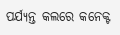ପର୍ଯ୍ୟନ୍ତ କଲରେ କନେକ୍ଟ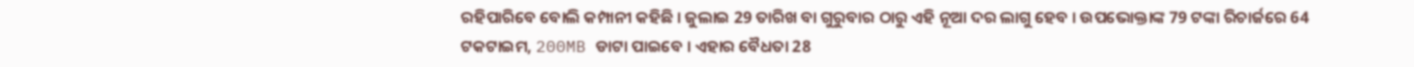ରହିପାରିବେ ବୋଲି କମ୍ପାନୀ କହିଛି । ଜୁଲାଇ 29 ତାରିଖ ବା ଗୁରୁବାର ଠାରୁ ଏହି ନୂଆ ଦର ଲାଗୁ ହେବ । ଉପଭୋକ୍ତାଙ୍କ 79 ଟଙ୍କା ରିଚାର୍ଜରେ 64 ଟକଟାଇମ, 200MB ଡାଟା ପାଇବେ । ଏହାର ବୈଧତା 28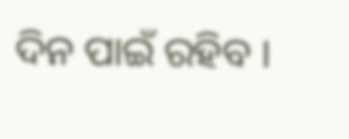ଦିନ ପାଇଁ ରହିବ ।